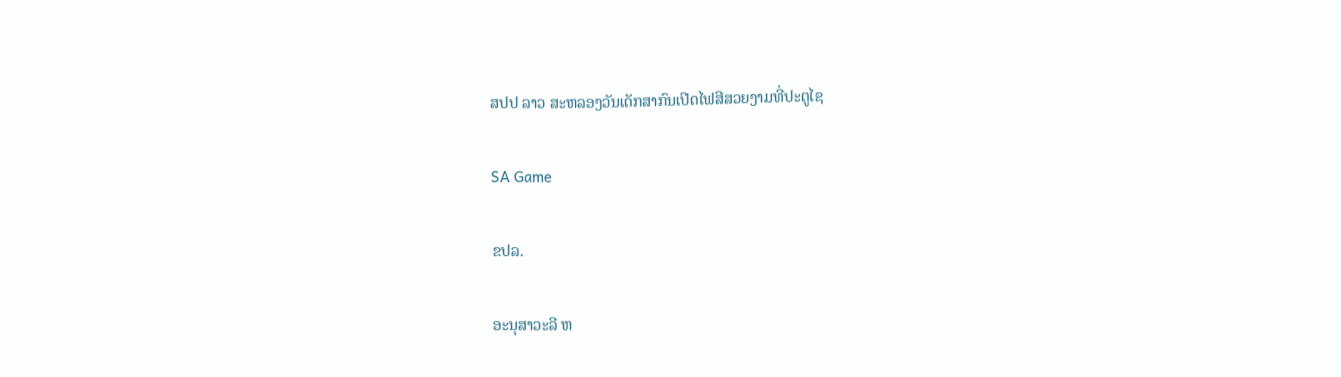ສປປ ລາວ ສະຫລອງວັນເດັກສາກົນເປີດໄຟສີສວຍງາມທີ່ປະຕູໄຊ

SA Game

ຂປລ.

ອະນຸສາວະລີ ຫ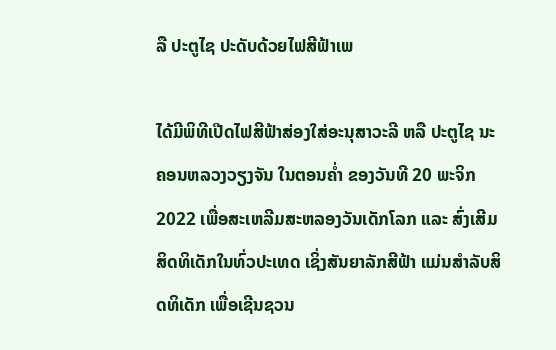ລື ປະຕູໄຊ ປະດັບດ້ວຍໄຟສີຟ້າເພ

ໄດ້ມີພິທີເປີດໄຟສີຟ້າສ່ອງໃສ່ອະນຸສາວະລີ ຫລື ປະຕູໄຊ ນະຄອນຫລວງວຽງຈັນ ໃນຕອນຄໍ່າ ຂອງວັນທີ 20 ພະຈິກ 2022 ເພື່ອສະເຫລີມສະຫລອງວັນເດັກໂລກ ແລະ ສົ່ງເສີມສິດທິເດັກໃນທົ່ວປະເທດ ເຊິ່ງສັນຍາລັກສີຟ້າ ແມ່ນສຳລັບສິດທິເດັກ ເພື່ອເຊີນຊວນ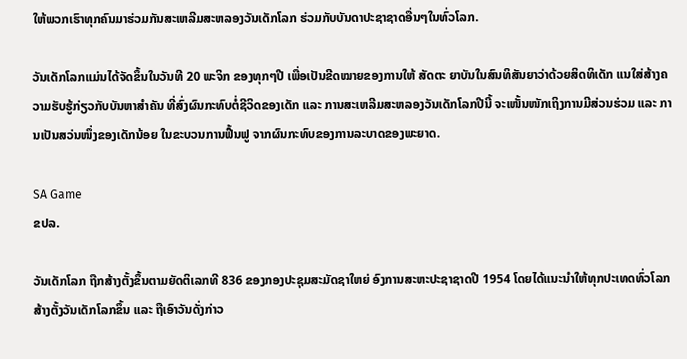ໃຫ້ພວກເຮົາທຸກຄົນມາຮ່ວມກັນສະເຫລີມສະຫລອງວັນເດັກໂລກ ຮ່ວມກັບບັນດາປະຊາຊາດອື່ນໆໃນທົ່ວໂລກ.

ວັນເດັກໂລກແມ່ນໄດ້ຈັດຂຶ້ນໃນວັນທີ 20 ພະຈິກ ຂອງທຸກໆປີ ເພື່ອເປັນຂີດໝາຍຂອງການໃຫ້ ສັດຕະ ຍາບັນໃນສົນທິສັນຍາວ່າດ້ວຍສິດທິເດັກ ແນໃສ່ສ້າງຄວາມຮັບຮູ້ກ່ຽວກັບບັນຫາສຳຄັນ ທີ່ສົ່ງຜົນກະທົບຕໍ່ຊີວິດຂອງເດັກ ແລະ ການສະເຫລີມສະຫລອງວັນເດັກໂລກປີນີ້ ຈະເໜັ້ນໜັກເຖິງການມີສ່ວນຮ່ວມ ແລະ ການເປັນສວ່ນໜຶ່ງຂອງເດັກນ້ອຍ ໃນຂະບວນການຟື້ນຟູ ຈາກຜົນກະທົບຂອງການລະບາດຂອງພະຍາດ.

SA Game
ຂປລ.

ວັນເດັກໂລກ ຖືກສ້າງຕັ້ງຂຶ້ນຕາມຍັດຕິເລກທີ 836 ຂອງກອງປະຊຸມສະມັດຊາໃຫຍ່ ອົງການສະຫະປະຊາຊາດປີ 1954 ໂດຍໄດ້ແນະນຳໃຫ້ທຸກປະເທດທົ່ວໂລກ ສ້າງຕັ້ງວັນເດັກໂລກຂຶ້ນ ແລະ ຖືເອົາວັນດັ່ງກ່າວ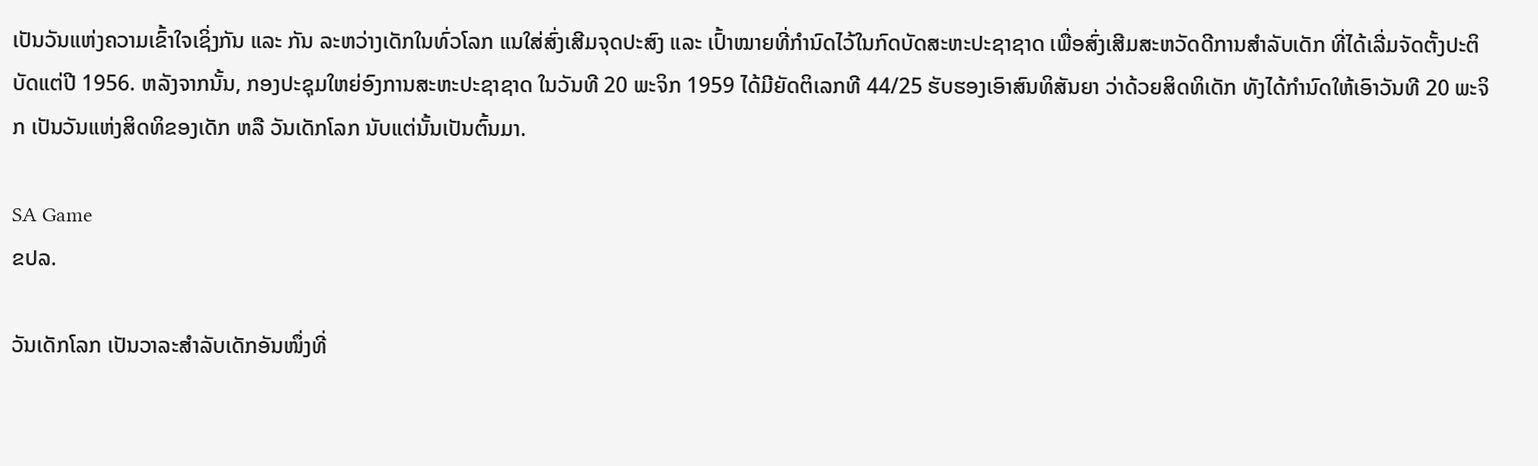ເປັນວັນແຫ່ງຄວາມເຂົ້າໃຈເຊິ່ງກັນ ແລະ ກັນ ລະຫວ່າງເດັກໃນທົ່ວໂລກ ແນໃສ່ສົ່ງເສີມຈຸດປະສົງ ແລະ ເປົ້າໝາຍທີ່ກຳນົດໄວ້ໃນກົດບັດສະຫະປະຊາຊາດ ເພື່ອສົ່ງເສີມສະຫວັດດີການສຳລັບເດັກ ທີ່ໄດ້ເລີ່ມຈັດຕັ້ງປະຕິບັດແຕ່ປີ 1956. ຫລັງຈາກນັ້ນ, ກອງປະຊຸມໃຫຍ່ອົງການສະຫະປະຊາຊາດ ໃນວັນທີ 20 ພະຈິກ 1959 ໄດ້ມີຍັດຕິເລກທີ 44/25 ຮັບຮອງເອົາສົນທິສັນຍາ ວ່າດ້ວຍສິດທິເດັກ ທັງໄດ້ກຳນົດໃຫ້ເອົາວັນທີ 20 ພະຈິກ ເປັນວັນແຫ່ງສິດທິຂອງເດັກ ຫລື ວັນເດັກໂລກ ນັບແຕ່ນັ້ນເປັນຕົ້ນມາ.

SA Game
ຂປລ.

ວັນເດັກໂລກ ເປັນວາລະສຳລັບເດັກອັນໜຶ່ງທີ່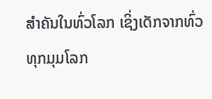ສຳຄັນໃນທົ່ວໂລກ ເຊິ່ງເດັກຈາກທົ່ວທຸກມຸມໂລກ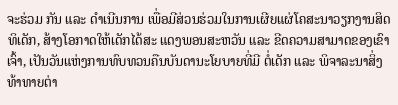ຈະຮ່ວມ ກັນ ແລະ ດຳເນີນການ ເພື່ອມີສ່ວນຮ່ວມໃນການເຜີຍແຜ່ໂຄສະນາວຽກງານສິດທິເດັກ, ສ້າງໂອກາດໃຫ້ເດັກໄດ້ສະ ແດງພອນສະຫວັນ ແລະ ຂີດຄວາມສາມາດຂອງເຂົາເຈົ້າ, ເປັນວັນແຫ່ງການທົບທວນຄືນບັນດານະໂຍບາຍທີ່ມີ ຕໍ່ເດັກ ແລະ ພິຈາລະນາສິ່ງທ້າທາຍຕ່າ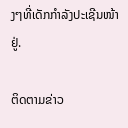ງໆທີ່ເດັກກຳລັງປະເຊີນໜ້າຢູ່.

ຕິດຕາມຂ່າວ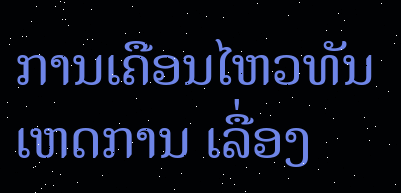ການເຄືອນໄຫວທັນເຫດການ ເລື່ອງ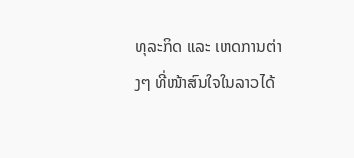ທຸລະກິດ ແລະ ເຫດການຕ່າງໆ ທີ່ໜ້າສົນໃຈໃນລາວໄດ້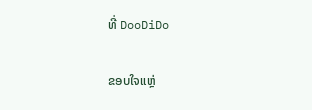ທີ່ DooDiDo

ຂອບໃຈແຫຼ່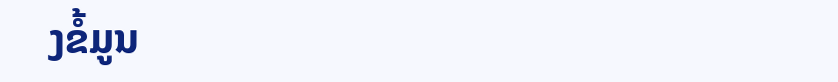ງຂໍ້ມູນ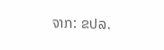ຈາກ: ຂປລ.